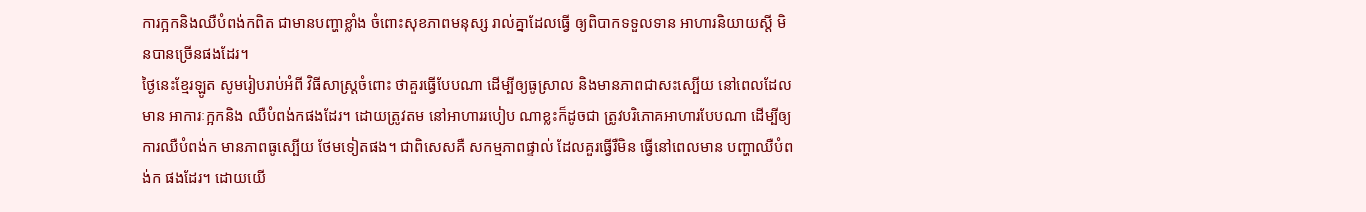ការក្អកនិងឈឺបំពង់កពិត ជាមានបញ្ហាខ្លាំង ចំពោះសុខភាពមនុស្ស រាល់គ្នាដែលធ្វើ ឲ្យពិបាកទទួលទាន អាហារនិយាយស្តី មិនបានច្រើនផងដែរ។
ថ្ងៃនេះខ្មែរឡូត សូមរៀបរាប់អំពី វិធីសាស្រ្តចំពោះ ថាគួរធ្វើបែបណា ដើម្បីឲ្យធូស្រាល និងមានភាពជាសះស្បើយ នៅពេលដែលមាន អាការៈក្អកនិង ឈឺបំពង់កផងដែរ។ ដោយត្រូវតម នៅអាហាររបៀប ណាខ្លះក៏ដូចជា ត្រូវបរិភោគអាហារបែបណា ដើម្បីឲ្យការឈឺបំពង់ក មានភាពធូស្បើយ ថែមទៀតផង។ ជាពិសេសគឺ សកម្មភាពផ្ទាល់ ដែលគួរធ្វើរឺមិន ធ្វើនៅពេលមាន បញ្ហាឈឺបំពង់ក ផងដែរ។ ដោយយើ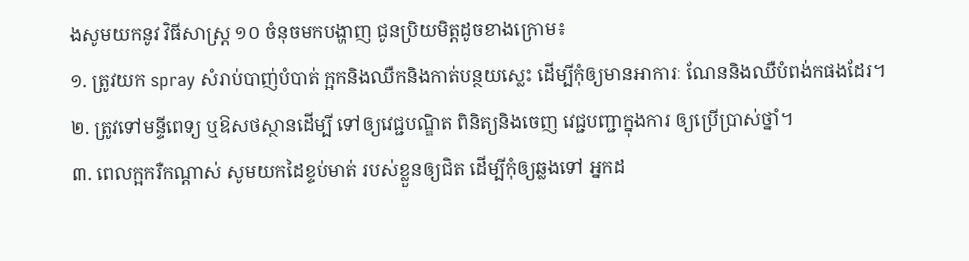ងសូមយកនូវ វិធីសាស្រ្ត ១០ ចំនុចមកបង្ហាញ ជូនប្រិយមិត្តដូចខាងក្រោម៖
១. ត្រូវយក spray សំរាប់បាញ់បំបាត់ ក្អកនិងឈឺកនិងកាត់បន្ថយស្លេះ ដើម្បីកុំឲ្យមានអាការៈ ណែននិងឈឺបំពង់កផងដែរ។
២. ត្រូវទៅមន្ទីពេទ្យ ឬឱសថស្ថានដើម្បី ទៅឲ្យវេជ្ជបណ្ឌិត ពិនិត្យនិងចេញ វេជ្ជបញ្ជាក្នុងការ ឲ្យប្រើប្រាស់ថ្នាំ។
៣. ពេលក្អករឺកណ្តាស់ សូមយកដៃខ្ទប់មាត់ របស់ខ្លួនឲ្យជិត ដើម្បីកុំឲ្យឆ្លងទៅ អ្នកដ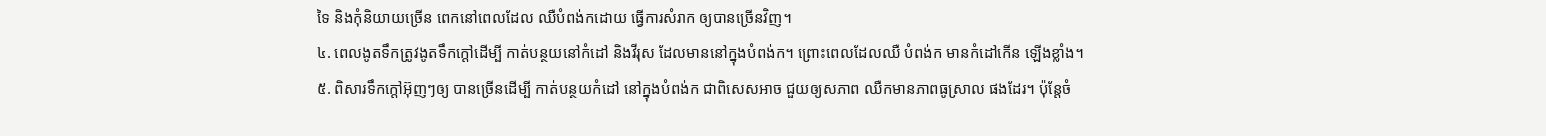ទៃ និងកុំនិយាយច្រើន ពេកនៅពេលដែល ឈឺបំពង់កដោយ ធ្វើការសំរាក ឲ្យបានច្រើនវិញ។
៤. ពេលងូតទឹកត្រូវងូតទឹកក្តៅដើម្បី កាត់បន្ថយនៅកំដៅ និងវីរុស ដែលមាននៅក្នុងបំពង់ក។ ព្រោះពេលដែលឈឺ បំពង់ក មានកំដៅកើន ឡើងខ្លាំង។
៥. ពិសារទឹកក្តៅអ៊ុញៗឲ្យ បានច្រើនដើម្បី កាត់បន្ថយកំដៅ នៅក្នុងបំពង់ក ជាពិសេសអាច ជួយឲ្យសភាព ឈឺកមានភាពធូស្រាល ផងដែរ។ ប៉ុន្តែចំ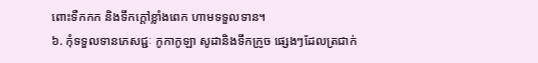ពោះទឺកកក និងទឹកក្តៅខ្លាំងពេក ហាមទទួលទាន។
៦. កុំទទួលទានភេសជ្ជៈ កូកាកូឡា សូដានិងទឹកក្រូច ផ្សេងៗដែលត្រជាក់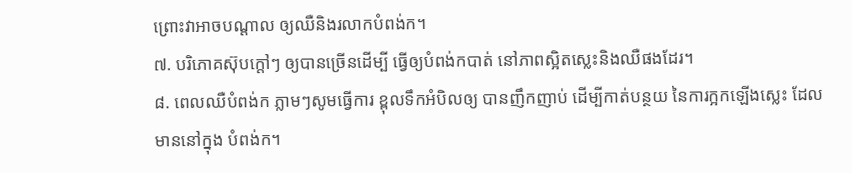ព្រោះវាអាចបណ្តាល ឲ្យឈឺនិងរលាកបំពង់ក។
៧. បរិភោគស៊ុបក្តៅៗ ឲ្យបានច្រើនដើម្បី ធ្វើឲ្យបំពង់កបាត់ នៅភាពស្អិតស្លេះនិងឈឺផងដែរ។
៨. ពេលឈឺបំពង់ក ភ្លាមៗសូមធ្វើការ ខ្ពុលទឹកអំបិលឲ្យ បានញឹកញាប់ ដើម្បីកាត់បន្ថយ នៃការក្អកឡើងស្លេះ ដែលមាននៅក្នុង បំពង់ក។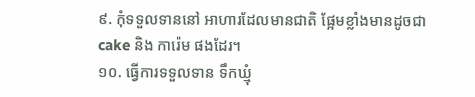៩. កុំទទួលទាននៅ អាហារដែលមានជាតិ ផ្អែមខ្លាំងមានដូចជា cake និង ការ៉េម ផងដែរ។
១០. ធ្វើការទទួលទាន ទឹកឃ្មុំ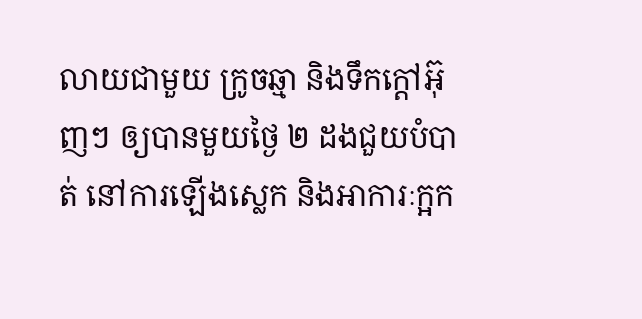លាយជាមួយ ក្រូចឆ្មា និងទឹកក្តៅអ៊ុញៗ ឲ្យបានមួយថ្ងៃ ២ ដងជួយបំបាត់ នៅការឡើងស្លេក និងអាការៈក្អក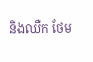និងឈឺក ថែម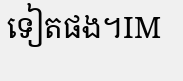ទៀតផង។IM